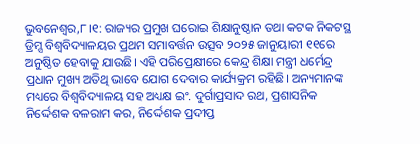ଭୁବନେଶ୍ୱର,୮।୧: ରାଜ୍ୟର ପ୍ରମୁଖ ଘରୋଇ ଶିକ୍ଷାନୁଷ୍ଠାନ ତଥା କଟକ ନିକଟସ୍ଥ ଡ୍ରିମ୍ସ ବିଶ୍ୱବିଦ୍ୟାଳୟର ପ୍ରଥମ ସମାବର୍ତ୍ତନ ଉତ୍ସବ ୨୦୨୫ ଜାନୁୟାରୀ ୧୧ରେ ଅନୁଷ୍ଠିତ ହେବାକୁ ଯାଉଛି। ଏହି ପରିପ୍ରେକ୍ଷୀରେ କେନ୍ଦ୍ର ଶିକ୍ଷା ମନ୍ତ୍ରୀ ଧର୍ମେନ୍ଦ୍ର ପ୍ରଧାନ ମୁଖ୍ୟ ଅତିଥି ଭାବେ ଯୋଗ ଦେବାର କାର୍ଯ୍ୟକ୍ରମ ରହିଛି। ଅନ୍ୟମାନଙ୍କ ମଧ୍ୟରେ ବିଶ୍ୱବିଦ୍ୟାଳୟ ସହ ଅଧ୍ୟକ୍ଷ ଇଂ. ଦୁର୍ଗାପ୍ରସାଦ ରଥ, ପ୍ରଶାସନିକ ନିର୍ଦ୍ଦେଶକ ବଳରାମ କର, ନିର୍ଦ୍ଦେଶକ ପ୍ରଦୀପ୍ତ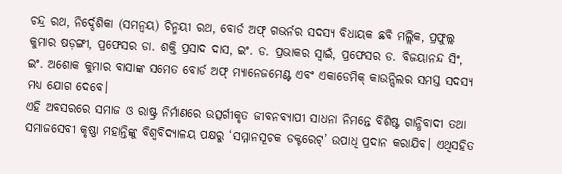ଚନ୍ଦ୍ର ରଥ, ନିର୍ଦ୍ଦେଶିକା (ସମନ୍ବୟ) ଚିନ୍ମୟୀ ରଥ, ବୋର୍ଡ ଅଫ୍ ଗଭର୍ନର ସଦସ୍ୟ ବିଧାୟକ ଛବି ମଲ୍ଲିକ, ପ୍ରଫୁଲ୍ଲ କୁମାର ଷଡ଼ଙ୍ଗୀ, ପ୍ରଫେସର ଡା. ଶକ୍ତି ପ୍ରସାଦ ଦାସ, ଇଂ. ଡ. ପ୍ରଭାକର ସ୍ବାଇଁ, ପ୍ରଫେସର ଡ. ବିଜୟାନନ୍ଦ ସିଂ, ଇଂ. ଅଶୋକ କୁମାର ବାସାଙ୍କ ସମେତ ବୋର୍ଡ ଅଫ୍ ମ୍ୟାନେଜମେଣ୍ଟ ଏବଂ ଏକାଡେମିକ୍ କାଉନ୍ସିଲର ସମସ୍ତ ସଦସ୍ୟ ମଧ୍ୟ ଯୋଗ ଦେବେ।
ଏହି ଅବସରରେ ସମାଜ ଓ ରାଷ୍ଟ୍ର ନିର୍ମାଣରେ ଉତ୍ସର୍ଗୀକୃତ ଜୀବନବ୍ୟାପୀ ସାଧନା ନିମନ୍ତେ ବିଶିଷ୍ଟ ଗାନ୍ଧିବାଦୀ ତଥା ସମାଜସେବୀ କୃଷ୍ଣା ମହାନ୍ତିଙ୍କୁ ବିଶ୍ୱବିଦ୍ୟାଳୟ ପକ୍ଷରୁ ‘ସମ୍ମାନସୂଚକ ଡକ୍ଟରେଟ୍’ ଉପାଧି ପ୍ରଦାନ କରାଯିବ। ଏଥିସହିତ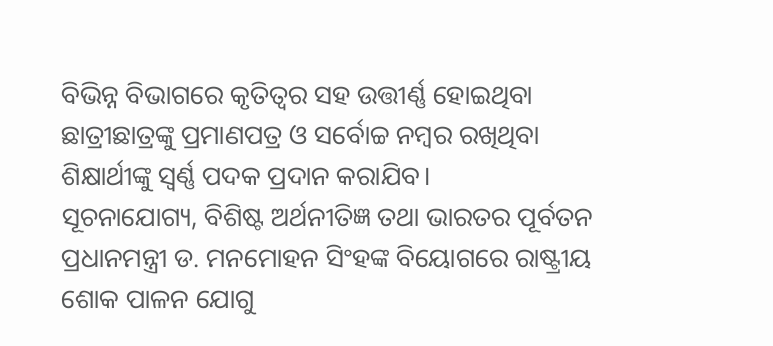ବିଭିନ୍ନ ବିଭାଗରେ କୃତିତ୍ୱର ସହ ଉତ୍ତୀର୍ଣ୍ଣ ହୋଇଥିବା ଛାତ୍ରୀଛାତ୍ରଙ୍କୁ ପ୍ରମାଣପତ୍ର ଓ ସର୍ବୋଚ୍ଚ ନମ୍ବର ରଖିଥିବା ଶିକ୍ଷାର୍ଥୀଙ୍କୁ ସ୍ବର୍ଣ୍ଣ ପଦକ ପ୍ରଦାନ କରାଯିବ।
ସୂଚନାଯୋଗ୍ୟ, ବିଶିଷ୍ଟ ଅର୍ଥନୀତିଜ୍ଞ ତଥା ଭାରତର ପୂର୍ବତନ ପ୍ରଧାନମନ୍ତ୍ରୀ ଡ. ମନମୋହନ ସିଂହଙ୍କ ବିୟୋଗରେ ରାଷ୍ଟ୍ରୀୟ ଶୋକ ପାଳନ ଯୋଗୁ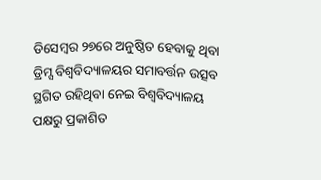ଡିସେମ୍ବର ୨୭ରେ ଅନୁଷ୍ଠିତ ହେବାକୁ ଥିବା ଡ୍ରିମ୍ସ ବିଶ୍ୱବିଦ୍ୟାଳୟର ସମାବର୍ତ୍ତନ ଉତ୍ସବ ସ୍ଥଗିତ ରହିଥିବା ନେଇ ବିଶ୍ୱବିଦ୍ୟାଳୟ ପକ୍ଷରୁ ପ୍ରକାଶିତ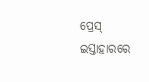ପ୍ରେସ୍ ଇସ୍ତାହାରରେ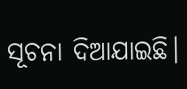ସୂଚନା ଦିଆଯାଇଛି।